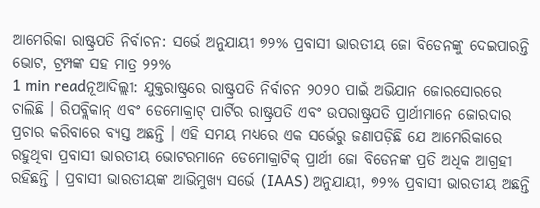ଆମେରିକା ରାଷ୍ଟ୍ରପତି ନିର୍ବାଚନ: ସର୍ଭେ ଅନୁଯାୟୀ ୭୨% ପ୍ରବାସୀ ଭାରତୀୟ ଜୋ ବିଡେନଙ୍କୁ ଦେଇପାରନ୍ତି ଭୋଟ, ଟ୍ରମ୍ପଙ୍କ ସହ ମାତ୍ର ୨୨%
1 min readନୂଆଦିଲ୍ଲୀ: ଯୁକ୍ତରାଷ୍ଟ୍ରରେ ରାଷ୍ଟ୍ରପତି ନିର୍ବାଚନ ୨୦୨୦ ପାଇଁ ଅଭିଯାନ ଜୋରସୋରରେ ଚାଲିଛି । ରିପବ୍ଲିକାନ୍ ଏବଂ ଡେମୋକ୍ରାଟ୍ ପାର୍ଟିର ରାଷ୍ଟ୍ରପତି ଏବଂ ଉପରାଷ୍ଟ୍ରପତି ପ୍ରାର୍ଥୀମାନେ ଜୋରଦାର ପ୍ରଚାର କରିବାରେ ବ୍ୟସ୍ତ ଅଛନ୍ତି । ଏହି ସମୟ ମଧ୍ୟରେ ଏକ ସର୍ଭେରୁ ଜଣାପଡ଼ିଛି ଯେ ଆମେରିକାରେ ରହୁଥିବା ପ୍ରବାସୀ ଭାରତୀୟ ଭୋଟରମାନେ ଡେମୋକ୍ରାଟିକ୍ ପ୍ରାର୍ଥୀ ଜୋ ବିଡେନଙ୍କ ପ୍ରତି ଅଧିକ ଆଗ୍ରହୀ ରହିଛନ୍ତି । ପ୍ରବାସୀ ଭାରତୀୟଙ୍କ ଆଭିମୁଖ୍ୟ ସର୍ଭେ (IAAS) ଅନୁଯାୟୀ, ୭୨% ପ୍ରବାସୀ ଭାରତୀୟ ଅଛନ୍ତି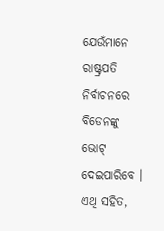ଯେଉଁମାନେ ରାଷ୍ଟ୍ରପତି ନିର୍ବାଚନରେ ବିଡେନଙ୍କୁ ଭୋଟ୍ ଦେଇପାରିବେ । ଏଥି ସହିତ,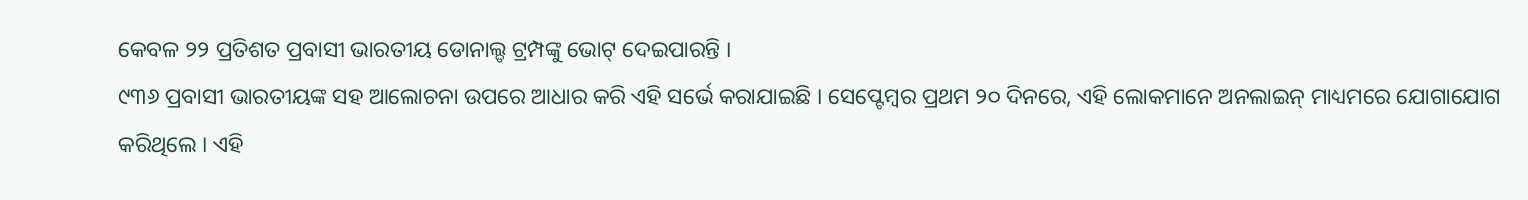କେବଳ ୨୨ ପ୍ରତିଶତ ପ୍ରବାସୀ ଭାରତୀୟ ଡୋନାଲ୍ଡ ଟ୍ରମ୍ପଙ୍କୁ ଭୋଟ୍ ଦେଇପାରନ୍ତି ।
୯୩୬ ପ୍ରବାସୀ ଭାରତୀୟଙ୍କ ସହ ଆଲୋଚନା ଉପରେ ଆଧାର କରି ଏହି ସର୍ଭେ କରାଯାଇଛି । ସେପ୍ଟେମ୍ବର ପ୍ରଥମ ୨୦ ଦିନରେ, ଏହି ଲୋକମାନେ ଅନଲାଇନ୍ ମାଧ୍ୟମରେ ଯୋଗାଯୋଗ କରିଥିଲେ । ଏହି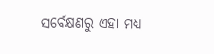ସର୍ବେକ୍ଷଣରୁ ଏହା ମଧ୍ୟ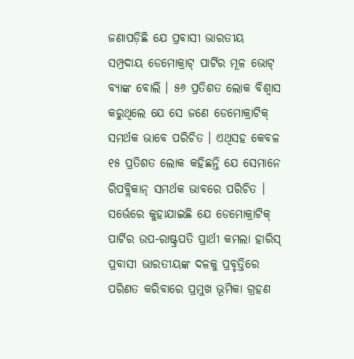ଜଣାପଡ଼ିଛି ଯେ ପ୍ରବାସୀ ଭାରତୀୟ ସମ୍ପ୍ରଦାୟ ଡେମୋକ୍ରାଟ୍ ପାର୍ଟିର ମୂଳ ଭୋଟ୍ ବ୍ୟାଙ୍କ ବୋଲି । ୫୬ ପ୍ରତିଶତ ଲୋକ ବିଶ୍ୱାସ କରୁଥିଲେ ଯେ ସେ ଜଣେ ଡେମୋକ୍ରାଟିକ୍ ସମର୍ଥକ ଭାବେ ପରିଚିତ । ଏଥିସହ କେବଳ ୧୫ ପ୍ରତିଶତ ଲୋକ କହିଛନ୍ତି ଯେ ସେମାନେ ରିପବ୍ଲିକାନ୍ ସମର୍ଥକ ଭାବରେ ପରିଚିତ ।
ସର୍ଭେରେ କୁହାଯାଇଛି ଯେ ଡେମୋକ୍ରାଟିକ୍ ପାର୍ଟିର ଉପ-ରାଷ୍ଟ୍ରପତି ପ୍ରାର୍ଥୀ କମଲା ହାରିସ୍ ପ୍ରବାସୀ ଭାରତୀୟଙ୍କ ଦଳକୁ ପ୍ରବୃତ୍ତିରେ ପରିଣତ କରିବାରେ ପ୍ରମୁଖ ଭୂମିକା ଗ୍ରହଣ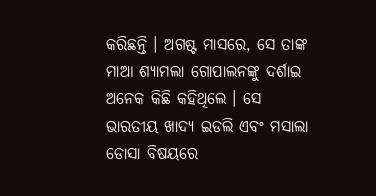କରିଛନ୍ତି । ଅଗଷ୍ଟ ମାସରେ, ସେ ତାଙ୍କ ମାଆ ଶ୍ୟାମଲା ଗୋପାଲନଙ୍କୁ ଦର୍ଶାଇ ଅନେକ କିଛି କହିଥିଲେ । ସେ ଭାରତୀୟ ଖାଦ୍ୟ ଇଡଲି ଏବଂ ମସାଲା ଡୋସା ବିଷୟରେ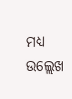ମଧ୍ୟ ଉଲ୍ଲେଖ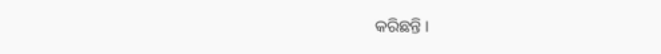କରିଛନ୍ତି ।